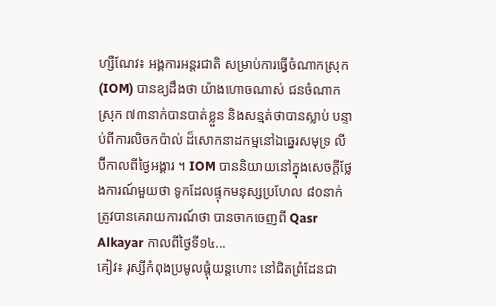ហ្សឺណែវ៖ អង្គការអន្តរជាតិ សម្រាប់ការធ្វើចំណាកស្រុក (IOM) បានឧ្យដឹងថា យ៉ាងហោចណាស់ ជនចំណាកស្រុក ៧៣នាក់បានបាត់ខ្លួន និងសន្មត់ថាបានស្លាប់ បន្ទាប់ពីការលិចកប៉ាល់ ដ៏សោកនាដកម្មនៅឯឆ្នេរសមុទ្រ លីប៊ីកាលពីថ្ងៃអង្គារ ។ IOM បាននិយាយនៅក្នុងសេចក្តីថ្លែងការណ៍មួយថា ទូកដែលផ្ទុកមនុស្សប្រហែល ៨០នាក់ ត្រូវបានគេរាយការណ៍ថា បានចាកចេញពី Qasr Alkayar កាលពីថ្ងៃទី១៤...
គៀវ៖ រុស្សីកំពុងប្រមូលផ្តុំយន្តហោះ នៅជិតព្រំដែនជា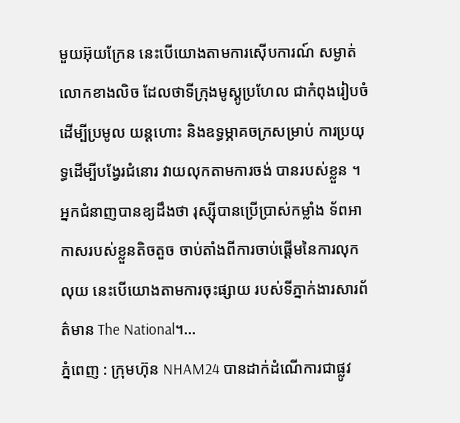មួយអ៊ុយក្រែន នេះបើយោងតាមការស៊ើបការណ៍ សម្ងាត់លោកខាងលិច ដែលថាទីក្រុងមូស្គូប្រហែល ជាកំពុងរៀបចំ ដើម្បីប្រមូល យន្តហោះ និងឧទ្ធម្ភាគចក្រសម្រាប់ ការប្រយុទ្ធដើម្បីបង្វែរជំនោរ វាយលុកតាមការចង់ បានរបស់ខ្លួន ។ អ្នកជំនាញបានឧ្យដឹងថា រុស្ស៊ីបានប្រើប្រាស់កម្លាំង ទ័ពអាកាសរបស់ខ្លួនតិចតួច ចាប់តាំងពីការចាប់ផ្តើមនៃការលុកលុយ នេះបេីយោងតាមការចុះផ្សាយ របស់ទីភ្នាក់ងារសារព័ត៌មាន The National។...
ភ្នំពេញ : ក្រុមហ៊ុន NHAM24 បានដាក់ដំណើការជាផ្លូវ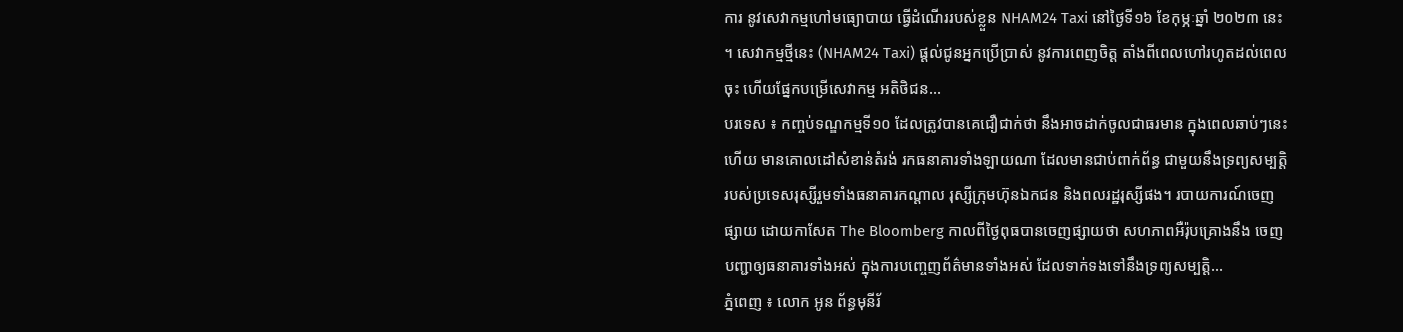ការ នូវសេវាកម្មហៅមធ្យោបាយ ធ្វើដំណើររបស់ខ្លួន NHAM24 Taxi នៅថ្ងៃទី១៦ ខែកុម្ភៈឆ្នាំ ២០២៣ នេះ ។ សេវាកម្មថ្មីនេះ (NHAM24 Taxi) ផ្ដល់ជូនអ្នកប្រើប្រាស់ នូវការពេញចិត្ត តាំងពីពេលហៅរហូតដល់ពេលចុះ ហើយផ្នែកបម្រើសេវាកម្ម អតិថិជន...
បរទេស ៖ កញ្ចប់ទណ្ឌកម្មទី១០ ដែលត្រូវបានគេជឿជាក់ថា នឹងអាចដាក់ចូលជាធរមាន ក្នុងពេលឆាប់ៗនេះហើយ មានគោលដៅសំខាន់តំរង់ រកធនាគារទាំងឡាយណា ដែលមានជាប់ពាក់ព័ន្ធ ជាមួយនឹងទ្រព្យសម្បត្តិ របស់ប្រទេសរុស្សីរួមទាំងធនាគារកណ្តាល រុស្សីក្រុមហ៊ុនឯកជន និងពលរដ្ឋរុស្សីផង។ របាយការណ៍ចេញផ្សាយ ដោយកាសែត The Bloomberg កាលពីថ្ងៃពុធបានចេញផ្សាយថា សហភាពអឺរ៉ុបគ្រោងនឹង ចេញបញ្ជាឲ្យធនាគារទាំងអស់ ក្នុងការបញ្ចេញព័ត៌មានទាំងអស់ ដែលទាក់ទងទៅនឹងទ្រព្យសម្បត្តិ...
ភ្នំពេញ ៖ លោក អូន ព័ន្ធមុនីរ័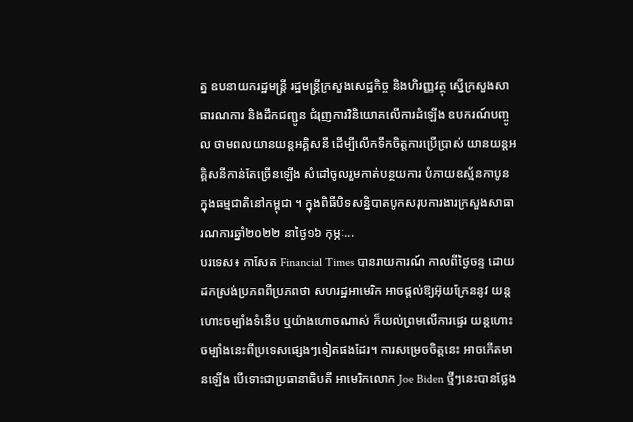ត្ន ឧបនាយករដ្ឋមន្រ្តី រដ្ឋមន្រ្តីក្រសួងសេដ្ឋកិច្ច និងហិរញ្ញវត្ថុ ស្នើក្រសួងសាធារណការ និងដឹកជញ្ជូន ជំរុញការវិនិយោគលើការដំឡើង ឧបករណ៍បញ្ចូល ថាមពលយានយន្តអគ្គិសនី ដើម្បីលើកទឹកចិត្តការប្រើប្រាស់ យានយន្តអគ្គិសនីកាន់តែច្រើនឡើង សំដៅចូលរួមកាត់បន្ថយការ បំភាយឧស្ម័នកាបូន ក្នុងធម្មជាតិនៅកម្ពុជា ។ ក្នុងពិធីបិទសន្និបាតបូកសរុបការងារក្រសួងសាធារណការឆ្នាំ២០២២ នាថ្ងៃ១៦ កុម្ភៈ...
បរទេស៖ កាសែត Financial Times បានរាយការណ៍ កាលពីថ្ងៃចន្ទ ដោយដកស្រង់ប្រភពពីប្រភពថា សហរដ្ឋអាមេរិក អាចផ្តល់ឱ្យអ៊ុយក្រែននូវ យន្តហោះចម្បាំងទំនើប ឬយ៉ាងហោចណាស់ ក៏យល់ព្រមលើការផ្ទេរ យន្តហោះចម្បាំងនេះពីប្រទេសផ្សេងៗទៀតផងដែរ។ ការសម្រេចចិត្តនេះ អាចកើតមានឡើង បើទោះជាប្រធានាធិបតី អាមេរិកលោក Joe Biden ថ្មីៗនេះបានថ្លែង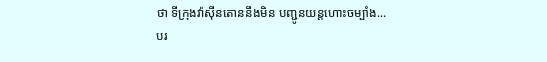ថា ទីក្រុងវ៉ាស៊ីនតោននឹងមិន បញ្ជូនយន្តហោះចម្បាំង...
បរ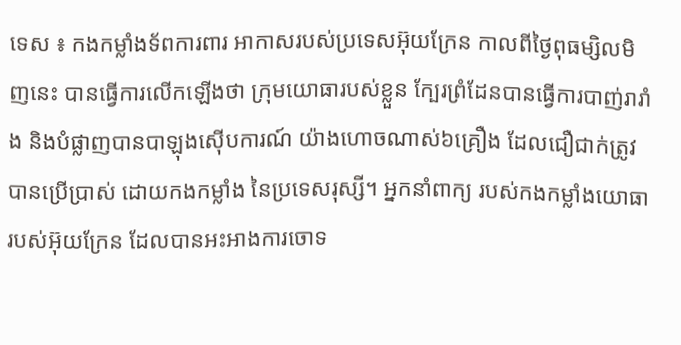ទេស ៖ កងកម្លាំងទ័ពការពារ អាកាសរបស់ប្រទេសអ៊ុយក្រែន កាលពីថ្ងៃពុធម្សិលមិញនេះ បានធ្វើការលើកឡើងថា ក្រុមយោធារបស់ខ្លួន ក្បែរព្រំដែនបានធ្វើការបាញ់រារាំង និងបំផ្លាញបានបាឡុងស៊ើបការណ៍ យ៉ាងហោចណាស់៦គ្រឿង ដែលជឿជាក់ត្រូវបានប្រើប្រាស់ ដោយកងកម្លាំង នៃប្រទេសរុស្សី។ អ្នកនាំពាក្យ របស់កងកម្លាំងយោធា របស់អ៊ុយក្រែន ដែលបានអះអាងការចោទ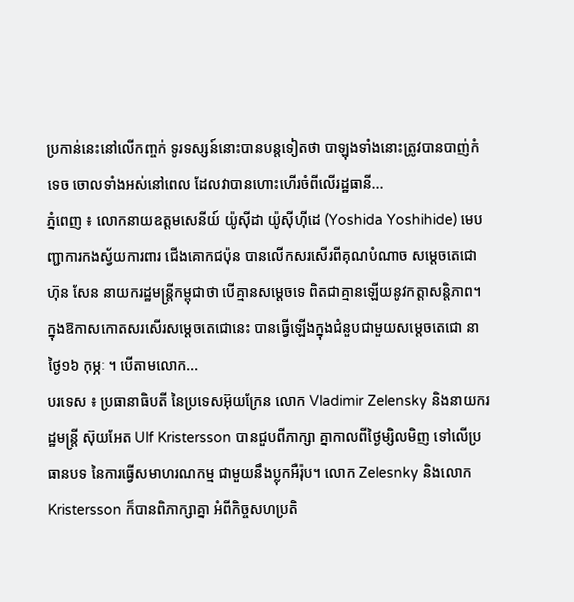ប្រកាន់នេះនៅលើកញ្ចក់ ទូរទស្សន៍នោះបានបន្តទៀតថា បាឡុងទាំងនោះត្រូវបានបាញ់កំទេច ចោលទាំងអស់នៅពេល ដែលវាបានហោះហើរចំពីលើរដ្ឋធានី...
ភ្នំពេញ ៖ លោកនាយឧត្តមសេនីយ៍ យ៉ូស៊ីដា យ៉ូស៊ីហ៊ីដេ (Yoshida Yoshihide) មេបញ្ជាការកងស្វ័យការពារ ជើងគោកជប៉ុន បានលើកសរសើរពីគុណបំណាច សម្តេចតេជោ ហ៊ុន សែន នាយករដ្ឋមន្រ្តីកម្ពុជាថា បើគ្មានសម្តេចទេ ពិតជាគ្មានឡើយនូវកត្តាសន្តិភាព។ ក្នុងឱកាសកោតសរសើរសម្តេចតេជោនេះ បានធ្វើឡើងក្នុងជំនួបជាមួយសម្តេចតេជោ នាថ្ងៃ១៦ កុម្ភៈ ។ បើតាមលោក...
បរទេស ៖ ប្រធានាធិបតី នៃប្រទេសអ៊ុយក្រែន លោក Vladimir Zelensky និងនាយករដ្ឋមន្ត្រី ស៊ុយអែត Ulf Kristersson បានជួបពីភាក្សា គ្នាកាលពីថ្ងៃម្សិលមិញ ទៅលើប្រធានបទ នៃការធ្វើសមាហរណកម្ម ជាមួយនឹងប្លុកអឺរ៉ុប។ លោក Zelesnky និងលោក Kristersson ក៏បានពិភាក្សាគ្នា អំពីកិច្ចសហប្រតិ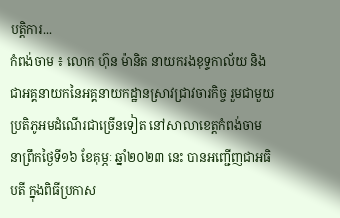បត្តិការ...
កំពង់ចាម ៖ លោក ហ៊ុន ម៉ានិត នាយករងខុទ្ទកាល័យ និងជាអគ្គនាយកនៃអគ្គនាយកដ្ឋានស្រាវជ្រាវចារកិច្ច រួមជាមួយប្រតិភូអមដំណើរជាច្រើនទៀត នៅសាលាខេត្តកំពង់ចាម នាព្រឹកថ្ងៃទី១៦ ខែគុម្ភៈ ឆ្នាំ២០២៣ នេះ បានអញ្ជើញជាអធិបតី ក្នុងពិធីប្រកាស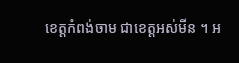ខេត្តកំពង់ចាម ជាខេត្តអស់មីន ។ អ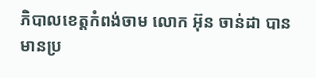ភិបាលខេត្តកំពង់ចាម លោក អ៊ុន ចាន់ដា បានមានប្រ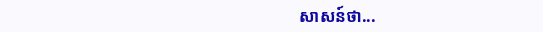សាសន៍ថា...